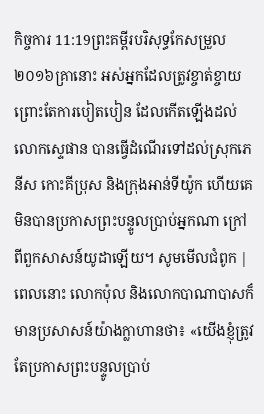កិច្ចការ 11:19ព្រះគម្ពីរបរិសុទ្ធកែសម្រួល ២០១៦គ្រានោះ អស់អ្នកដែលត្រូវខ្ចាត់ខ្ចាយព្រោះតែការបៀតបៀន ដែលកើតឡើងដល់លោកស្ទេផាន បានធ្វើដំណើរទៅដល់ស្រុកភេនីស កោះគីប្រុស និងក្រុងអាន់ទីយ៉ូក ហើយគេមិនបានប្រកាសព្រះបន្ទូលប្រាប់អ្នកណា ក្រៅពីពួកសាសន៍យូដាឡើយ។ សូមមើលជំពូក |
ពេលនោះ លោកប៉ុល និងលោកបាណាបាសក៏មានប្រសាសន៍យ៉ាងក្លាហានថា៖ «យើងខ្ញុំត្រូវតែប្រកាសព្រះបន្ទូលប្រាប់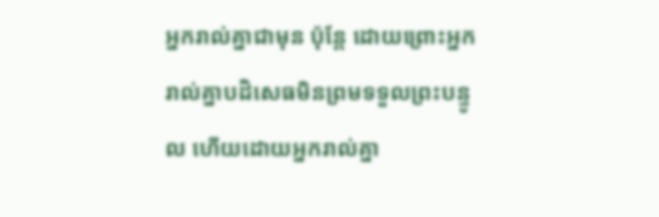អ្នករាល់គ្នាជាមុន ប៉ុន្តែ ដោយព្រោះអ្នករាល់គ្នាបដិសេធមិនព្រមទទួលព្រះបន្ទូល ហើយដោយអ្នករាល់គ្នា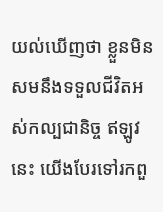យល់ឃើញថា ខ្លួនមិនសមនឹងទទួលជីវិតអស់កល្បជានិច្ច ឥឡូវនេះ យើងបែរទៅរកពួ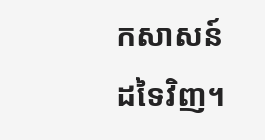កសាសន៍ដទៃវិញ។